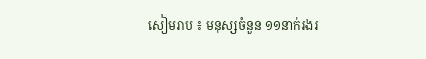សៀមរាប ៖ មនុស្សចំនួន ១១នាក់រងរ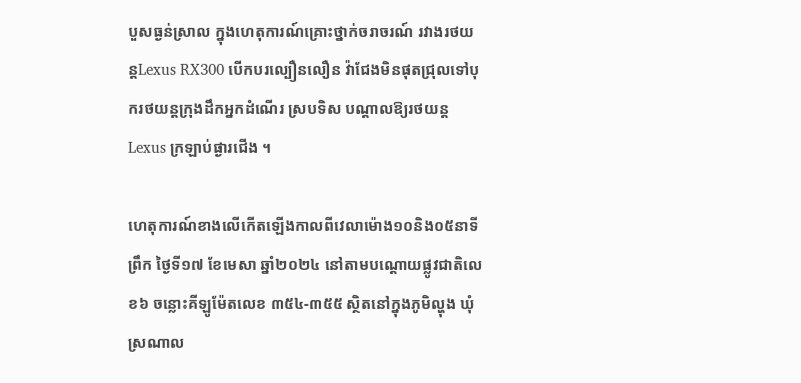បួសធ្ងន់ស្រាល ក្នុងហេតុការណ៍គ្រោះថ្នាក់ចរាចរណ៍ រវាងរថយន្តLexus RX300 បើកបរល្បឿនលឿន វ៉ាជែងមិនផុតជ្រុលទៅបុករថយន្តក្រុងដឹកអ្នកដំណើរ ស្របទិស បណ្តាលឱ្យរថយន្តLexus ក្រឡាប់ផ្ងារជើង ។

ហេតុការណ៍ខាងលើកើតឡើងកាលពីវេលាម៉ោង១០និង០៥នាទីព្រឹក ថ្ងៃទី១៧ ខែមេសា ឆ្នាំ២០២៤ នៅតាមបណ្តោយផ្លូវជាតិលេខ៦ ចន្លោះគីឡូម៉ែតលេខ ៣៥៤-៣៥៥ ស្ថិតនៅក្នុងភូមិល្ហុង ឃុំស្រណាល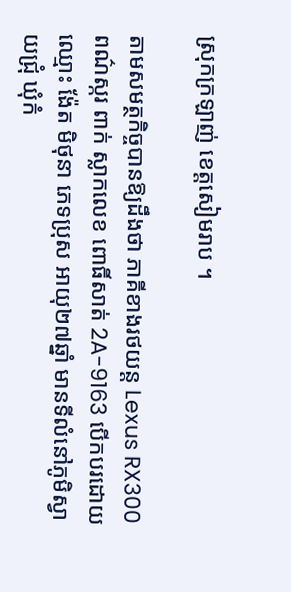ស្រុកក្រឡាញ់ ខេត្តសៀមរាប ។

តាមសមត្ថកិច្ចបានឱ្យដឹងថា ភាគីខាងរថយន្ត Lexus RX300 ពណ៌ស្ករ ពាក់ ស្លាកលេខ ពោធិ៍សាត់ 2A-9163 បើកបរដោយ ឈ្មោះ ង៉ែត មិថុនា ភេទប្រុស អាយុ២៧ឆ្នាំ មានទីលំនៅភូមិស្វាយជ្រុំ ឃុំកំ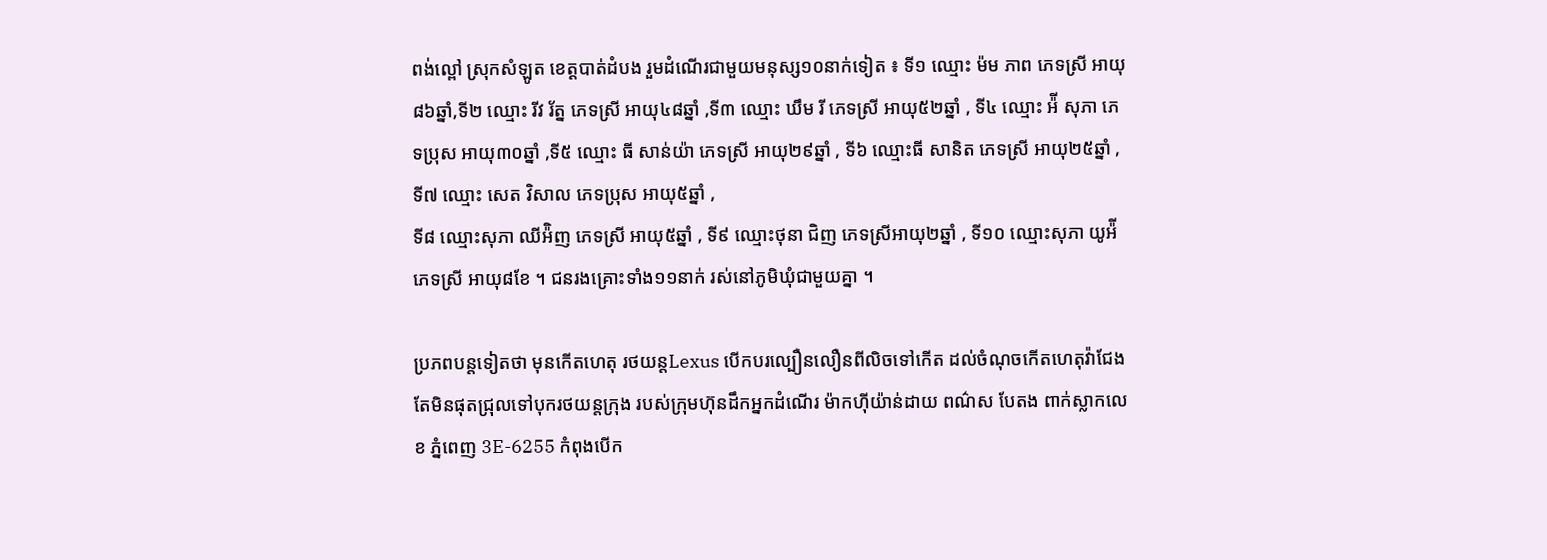ពង់ល្ពៅ ស្រុកសំឡូត ខេត្តបាត់ដំបង រួមដំណើរជាមួយមនុស្ស១០នាក់ទៀត ៖ ទី១ ឈ្មោះ ម៉ម ភាព ភេទស្រី អាយុ៨៦ឆ្នាំ,ទី២ ឈ្មោះ រីវ រ័ត្ន ភេទស្រី អាយុ៤៨ឆ្នាំ ,ទី៣ ឈ្មោះ ឃឹម រី ភេទស្រី អាយុ៥២ឆ្នាំ , ទី៤ ឈ្មោះ អ៉ី សុភា ភេទប្រុស អាយុ៣០ឆ្នាំ ,ទី៥ ឈ្មោះ ធី សាន់យ៉ា ភេទស្រី អាយុ២៩ឆ្នាំ , ទី៦ ឈ្មោះធី សានិត ភេទស្រី អាយុ២៥ឆ្នាំ , ទី៧ ឈ្មោះ សេត វិសាល ភេទប្រុស អាយុ៥ឆ្នាំ ,
ទី៨ ឈ្មោះសុភា ឈីអ៉ិញ ភេទស្រី អាយុ៥ឆ្នាំ , ទី៩ ឈ្មោះថុនា ជិញ ភេទស្រីអាយុ២ឆ្នាំ , ទី១០ ឈ្មោះសុភា យូអ៉ី ភេទស្រី អាយុ៨ខែ ។ ជនរងគ្រោះទាំង១១នាក់ រស់នៅភូមិឃុំជាមួយគ្នា ។

ប្រភពបន្តទៀតថា មុនកើតហេតុ រថយន្តLexus បើកបរល្បឿនលឿនពីលិចទៅកើត ដល់ចំណុចកើតហេតុវ៉ាជែង តែមិនផុតជ្រុលទៅបុករថយន្តក្រុង របស់ក្រុមហ៊ុនដឹកអ្នកដំណើរ ម៉ាកហុីយ៉ាន់ដាយ ពណ៌ស បែតង ពាក់ស្លាកលេខ ភ្នំពេញ 3E-6255 កំពុងបើក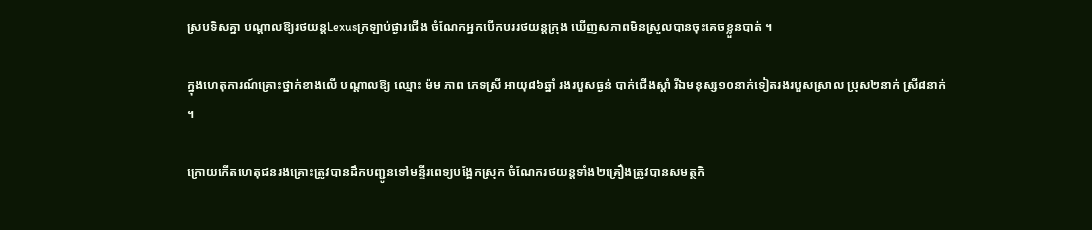ស្របទិសគ្នា បណ្តាលឱ្យរថយន្តLexusក្រឡាប់ផ្ងារជើង ចំណែកអ្នកបើកបររថយន្តក្រុង ឃើញសភាពមិនស្រួលបានចុះគេចខ្លួនបាត់ ។

ក្នុងហេតុការណ៍គ្រោះថ្នាក់ខាងលើ បណ្តាលឱ្យ ឈ្មោះ ម៉ម ភាព ភេទស្រី អាយុ៨៦ឆ្នាំ រងរបួសធ្ងន់ បាក់ជើងស្ដាំ រីឯមនុស្ស១០នាក់ទៀតរងរបួសស្រាល ប្រុស២នាក់ ស្រី៨នាក់ ។

ក្រោយកើតហេតុជនរងគ្រោះត្រូវបានដឹកបញ្ជូនទៅមន្ទីរពេទ្យបង្អែកស្រុក ចំណែករថយន្តទាំង២គ្រឿងត្រូវបានសមត្ថកិ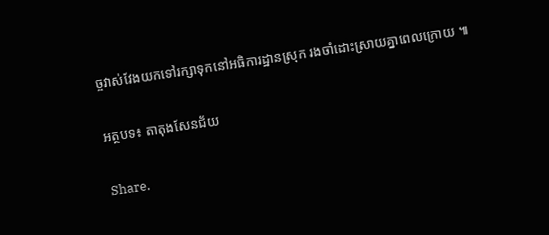ច្ចវាស់វែងយកទៅរក្សាទុកនៅអធិការដ្ឋានស្រុក រងចាំដោះស្រាយគ្នាពេលក្រោយ ៕

អត្ថបទ៖ តាតុងសែនជ័យ

Share.